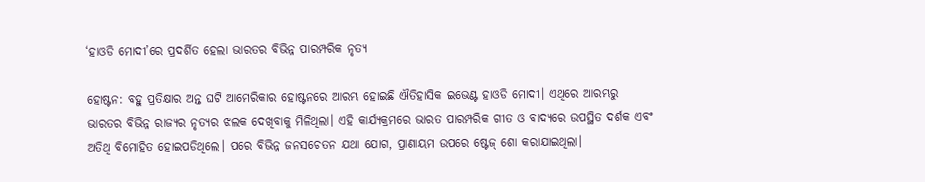‘ହାଓଡି ମୋଦୀ’ରେ ପ୍ରଦର୍ଶିତ ହେଲା ଭାରତର ବିଭିନ୍ନ ପାରମ୍ପରିକ ନୃତ୍ୟ

ହୋଷ୍ଟନ: ବହୁ ପ୍ରତିକ୍ଷାର ଅନ୍ତ ଘଟି ଆମେରିକାର ହୋଷ୍ଟନରେ ଆରମ୍ଭ ହୋଇଛି ଐତିହାସିକ ଇଭେଣ୍ଟ ହାଓଡି ମୋଦୀ। ଏଥିରେ ଆରମ୍ଭରୁ ଭାରତର ବିଭିନ୍ନ ରାଜ୍ୟର ନୃତ୍ୟର ଝଲକ ଦେଖିବାକୁ ମିଳିଥିଲା। ଏହି କାର୍ଯ୍ୟକ୍ରମରେ ଭାରତ ପାରମ୍ପରିକ ଗୀତ ଓ ବାଦ୍ୟରେ ଉପସ୍ଥିତ ଦର୍ଶକ ଏବଂ ଅତିଥି ବିମୋହିତ ହୋଇପଡିଥିଲେ। ପରେ ବିଭିନ୍ନ ଜନସଚେତନ ଯଥା ଯୋଗ, ପ୍ରାଣାୟମ ଉପରେ ଷ୍ଟେଜ୍ ଶୋ କରାଯାଇଥିଲା।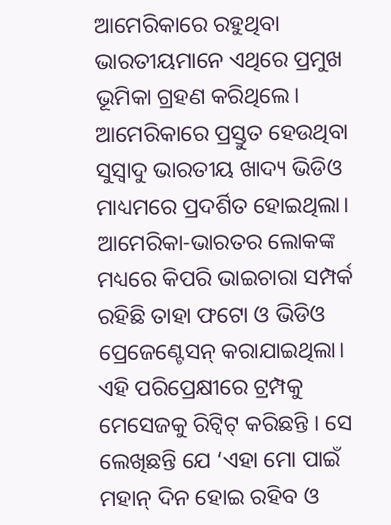ଆମେରିକାରେ ରହୁଥିବା ଭାରତୀୟମାନେ ଏଥିରେ ପ୍ରମୁଖ ଭୂମିକା ଗ୍ରହଣ କରିଥିଲେ। ଆମେରିକାରେ ପ୍ରସ୍ତୁତ ହେଉଥିବା ସୁସ୍ୱାଦୁ ଭାରତୀୟ ଖାଦ୍ୟ ଭିଡିଓ ମାଧ୍ୟମରେ ପ୍ରଦର୍ଶିତ ହୋଇଥିଲା। ଆମେରିକା-ଭାରତର ଲୋକଙ୍କ ମଧ୍ୟରେ କିପରି ଭାଇଚାରା ସମ୍ପର୍କ ରହିଛି ତାହା ଫଟୋ ଓ ଭିଡିଓ ପ୍ରେଜେଣ୍ଟେସନ୍ କରାଯାଇଥିଲା। ଏହି ପରିପ୍ରେକ୍ଷୀରେ ଟ୍ରମ୍ପକୁ ମେସେଜକୁ ରିଟ୍ୱିଟ୍ କରିଛନ୍ତି । ସେ ଲେଖିଛନ୍ତି ଯେ ‘ଏହା ମୋ ପାଇଁ ମହାନ୍ ଦିନ ହୋଇ ରହିବ ଓ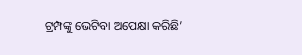ଟ୍ରମ୍ପଙ୍କୁ ଭେଟିବା ଅପେକ୍ଷା କରିଛି’